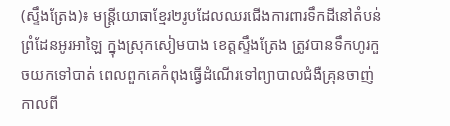(ស្ទឹងត្រែង)៖ មន្រ្តីយោធាខ្មែរ២រូបដែលឈរជើងការពារទឹកដីនៅតំបន់ព្រំដែនអូរអាឡៃ ក្នុងស្រុកសៀមបាង ខេត្តស្ទឹងត្រែង ត្រូវបានទឹកហូរកួចយកទៅបាត់ ពេលពួកគេកំពុងធ្វើដំណើរទៅព្យាបាលជំងឺគ្រុនចាញ់កាលពី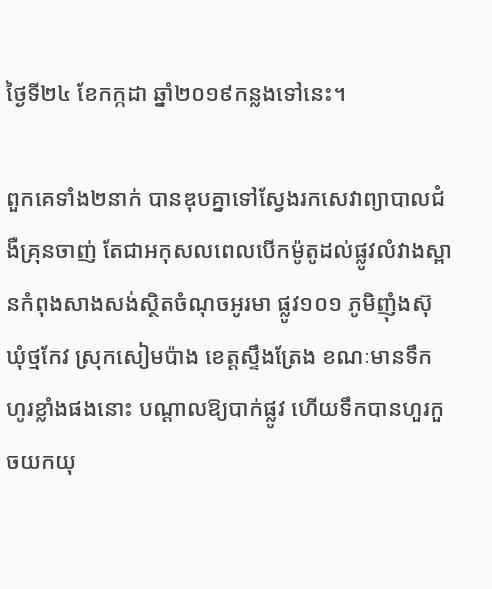ថ្ងៃទី២៤ ខែកក្កដា ឆ្នាំ២០១៩កន្លងទៅនេះ។

ពួកគេទាំង២នាក់ បានឌុបគ្នាទៅស្វែងរកសេវាព្យាបាលជំងឺគ្រុនចាញ់ តែជាអកុសលពេលបើកម៉ូតូដល់ផ្លូវលំវាងស្ពានកំពុងសាងសង់ស្ថិតចំណុចអូរមា ផ្លូវ១០១ ភូមិញុំងស៊ុ ឃុំថ្មកែវ ស្រុកសៀមប៉ាង ខេត្តស្ទឹងត្រែង ខណៈមានទឹកហូរខ្លាំងផងនោះ បណ្តាលឱ្យបាក់ផ្លូវ ហើយទឹកបានហួរកួចយកយុ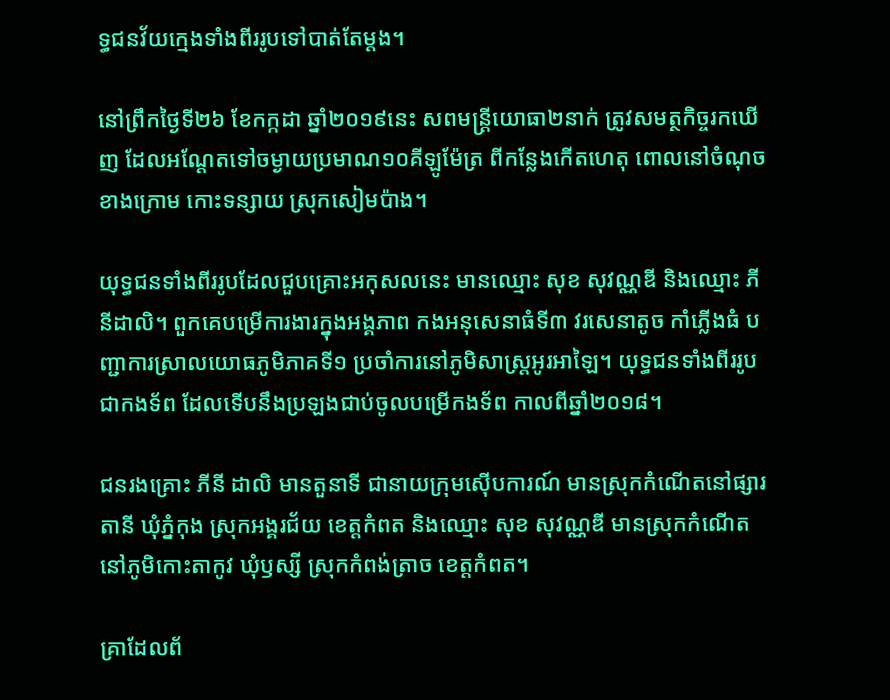ទ្ធជនវ័យក្មេងទាំងពីររូបទៅបាត់តែម្តង។

នៅព្រឹកថ្ងៃទី២៦ ខែកក្កដា ឆ្នាំ២០១៩នេះ សពមន្ដ្រីយោធា២នាក់ ត្រូវសមត្ថកិច្ចរកឃើញ ដែលអណ្ដែតទៅចម្ងាយប្រមាណ១០គីឡូម៉ែត្រ ពីកន្លែងកើតហេតុ ពោលនៅចំណុចខាងក្រោម កោះទន្សាយ ស្រុកសៀមប៉ាង។

យុទ្ធជនទាំងពីររូបដែលជួបគ្រោះអកុសលនេះ មានឈ្មោះ សុខ សុវណ្ណឌី និងឈ្មោះ ភី នីដាលិ។ ពួកគេបម្រើការងារក្នុងអង្គភាព កងអនុសេនាធំទី៣ វរសេនាតូច កាំភ្លើងធំ បញ្ជាការស្រាលយោធភូមិភាគទី១ ប្រចាំការនៅភូមិសាស្ត្រអូរអាឡៃ។ យុទ្ធជនទាំងពីររូបជាកងទ័ព ដែលទើបនឹងប្រឡងជាប់ចូលបម្រើកងទ័ព កាលពីឆ្នាំ២០១៨។

ជនរងគ្រោះ ភីនី ដាលិ មានតួនាទី ជានាយក្រុមស៊ើបការណ៍ មានស្រុកកំណើតនៅផ្សារតានី ឃុំភ្នំកុង ស្រុកអង្គរជ័យ ខេត្តកំពត និងឈ្មោះ សុខ សុវណ្ណឌី មានស្រុកកំណើតនៅភូមិកោះតាកូវ ឃុំឫស្សី ស្រុកកំពង់ត្រាច ខេត្តកំពត។

គ្រាដែលព័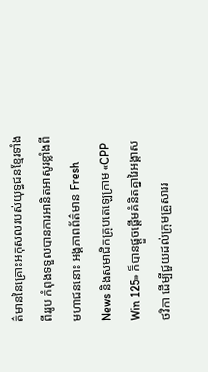ត៌មាននៃគ្រោះអកុសលរបស់យុទ្ធជនខ្មែរទាំងពីររូប កំពុងទទួលបានការអានិតអាសូរខ្លាំងពីមហាជននោះ អង្គភាពព័ត៌មាន Fresh News និងសមាជិកគ្រុបតេឡេក្រាម «CPP Win 125» ក៏បានផ្តួចផ្តើមគំនិតគ្នារៃអង្គាសថវិកា ដើម្បីជួយដល់ក្រុមគ្រួសាររ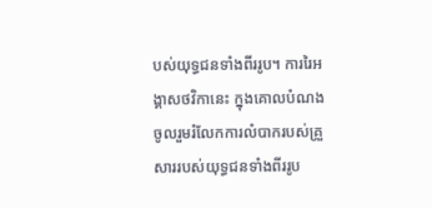បស់យុទ្ធជនទាំងពីររូប។ ការរៃអង្គាសថវិកានេះ ក្នុងគោលបំណងចូលរួមរំលែកការលំបាករបស់គ្រួសាររបស់យុទ្ធជនទាំងពីររូប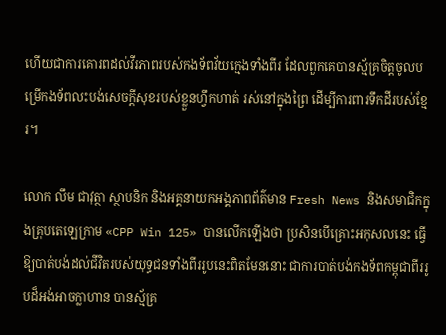ហើយជាការគោរពដល់វីរភាពរបស់កងទ័ពវ័យក្មេងទាំងពីរ ដែលពួកគេបានស្ម័គ្រចិត្តចូលបម្រើកងទ័ពលះបង់សេចក្តីសុខរបស់ខ្លួនហ្វឹកហាត់ រស់នៅក្នុងព្រៃ ដើម្បីការពារទឹកដីរបស់ខ្មែរ។

លោក លឹម ជាវុត្ថា ស្ថាបនិក និងអគ្គនាយកអង្គភាពព័ត៌មាន Fresh News និងសមាជិកក្នុងគ្រុបតេឡេក្រាម «CPP Win 125» បានលើកឡើងថា ប្រសិនបើគ្រោះអកុសលនេះ ធ្វើឱ្យបាត់បង់ដល់ជីវិតរបស់យុទ្ធជនទាំងពីររូបនេះពិតមែននោះ ជាការបាត់បង់កងទ័ពកម្ពុជាពីររូបដ៏អង់អាចក្លាហាន បានស្ម័គ្រ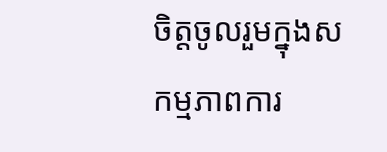ចិត្តចូលរួមក្នុងសកម្មភាពការ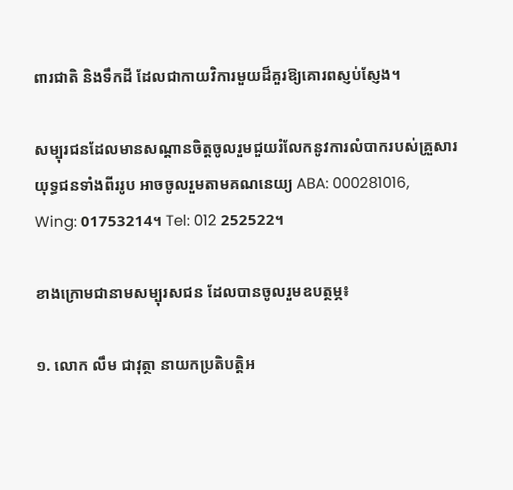ពារជាតិ និងទឹកដី ដែលជាកាយវិការមួយដ៏គួរឱ្យគោរពស្ញប់ស្ញែង។

សម្បុរជនដែលមានសណ្តានចិត្តចូលរួមជួយរំលែកនូវការលំបាករបស់គ្រួសារយុទ្ធជនទាំងពីររូប អាចចូលរួមតាមគណនេយ្យ ABA: 000281016, Wing: 01753214។ Tel: 012 252522។

ខាងក្រោមជានាមសម្បុរសជន ដែលបានចូលរួមឧបត្ថម្ភ៖

១. លោក លឹម ជាវុត្ថា នាយកប្រតិបត្តិអ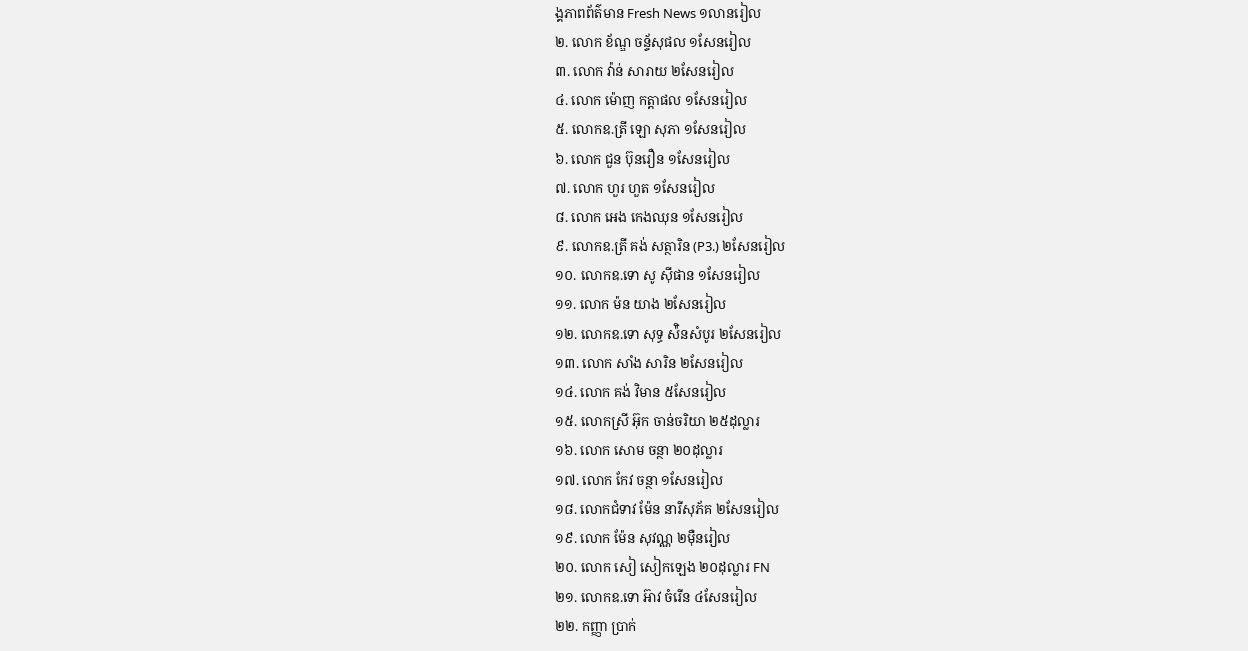ង្គភាពព័ត៌មាន Fresh News ១លានរៀល
២. លោក ខ័ណ្ឌ ចន្ទ័សុផល ១សែនរៀល
៣. លោក វ៉ាន់ សារាយ ២សែនរៀល
៤. លោក ម៉ោញ កត្តាផល ១សែនរៀល
៥. លោកឧ.ត្រី ឡោ សុភា ១សែនរៀល
៦. លោក ជួន ប៊ុនរឿន ១សែនរៀល
៧. លោក ហួរ ហួត ១សែនរៀល
៨. លោក អេង កេងឈុន ១សែនរៀល
៩. លោកឧ.ត្រី គង់ សត្ថារិន (P3.) ២សែនរៀល
១០. លោកឧ.ទោ សូ សុីផាន ១សែនរៀល
១១. លោក ម៉ន យាង ២សែនរៀល
១២. លោកឧ.ទោ សុទ្ធ ស៉ិនសំបូរ ២សែនរៀល
១៣. លោក សាំង សារិន ២សែនរៀល
១៤. លោក គង់ វិមាន ៥សែនរៀល
១៥. លោកស្រី អ៊ុក ចាន់ចរិយា ២៥ដុល្លារ
១៦. លោក សោម ចន្ថា ២០ដុល្លារ
១៧. លោក កែវ ចន្ថា ១សែនរៀល
១៨. លោកជំទាវ ម៉ែន នារីសុភ័គ ២សែនរៀល
១៩. លោក ម៉ែន សុវណ្ណ ២មុឺនរៀល
២០. លោក សៀ សៀកឡេង ២០ដុល្លារ FN
២១. លោកឧ.ទោ អ៊ាវ ចំរើន ៤សែនរៀល
២២. កញ្ញា ប្រាក់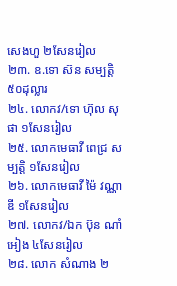សេងហួ ២សែនរៀល
២៣. ឧ.ទោ ស៊ន សម្បត្តិ ៥០ដុល្លារ
២៤. លោកវ/ទោ ហ៊ុល សុផា ១សែនរៀល
២៥. លោកមេធាវី ពេជ្រ សម្បត្តិ ១សែនរៀល
២៦. លោកមេធាវី ម៉ៃ វណ្ណាឌី ១សែនរៀល
២៧. លោកវ/ឯក ប៊ុន ណាំអៀង ៤សែនរៀល
២៨. លោក សំណាង ២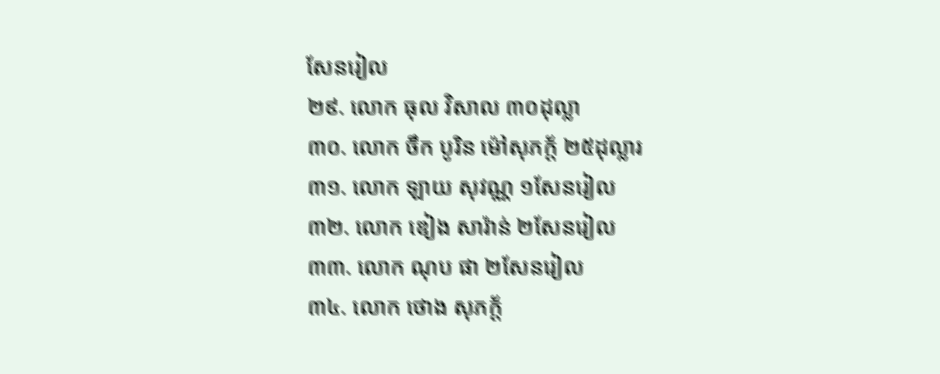សែនរៀល
២៩. លោក ធុល វិសាល ៣០ដុល្លា
៣០. លោក ចឹក បូរិន ម៉ៅសុភក្ត័ ២៥ដុល្លារ
៣១. លោក ឡាយ សុវណ្ណ ១សែនរៀល
៣២. លោក ឌៀង សារ៉ាន់ ២សែនរៀល
៣៣. លោក ណុប ផា ២សែនរៀល
៣៤. លោក ថោង សុភក្ត័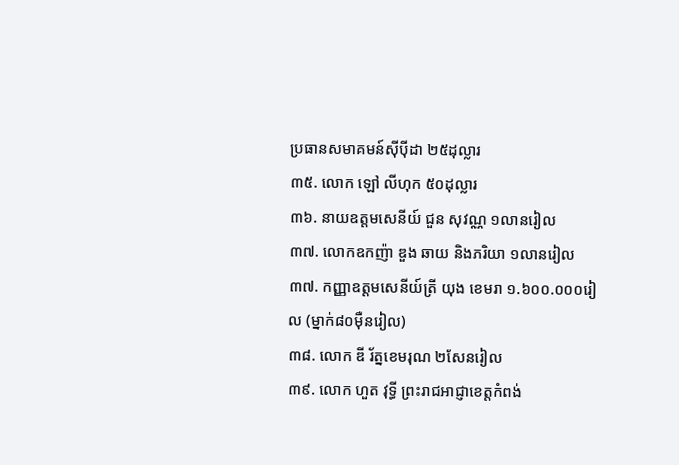ប្រធានសមាគមន៍សុីបុីដា ២៥ដុល្លារ
៣៥. លោក ឡៅ លីហុក ៥០ដុល្លារ
៣៦. នាយឧត្តមសេនីយ៍ ជួន សុវណ្ណ ១លានរៀល
៣៧. លោកឧកញ៉ា ឌួង ឆាយ និងភរិយា ១លានរៀល
៣៧. កញ្ញាឧត្តមសេនីយ៍ត្រី យុង ខេមរា ១.៦០០.០០០រៀល (ម្នាក់៨០ម៉ឺនរៀល)
៣៨. លោក ឌី រ័ត្នខេមរុណ ២សែនរៀល
៣៩. លោក ហួត វុទ្ធី ព្រះរាជអាជ្ញាខេត្តកំពង់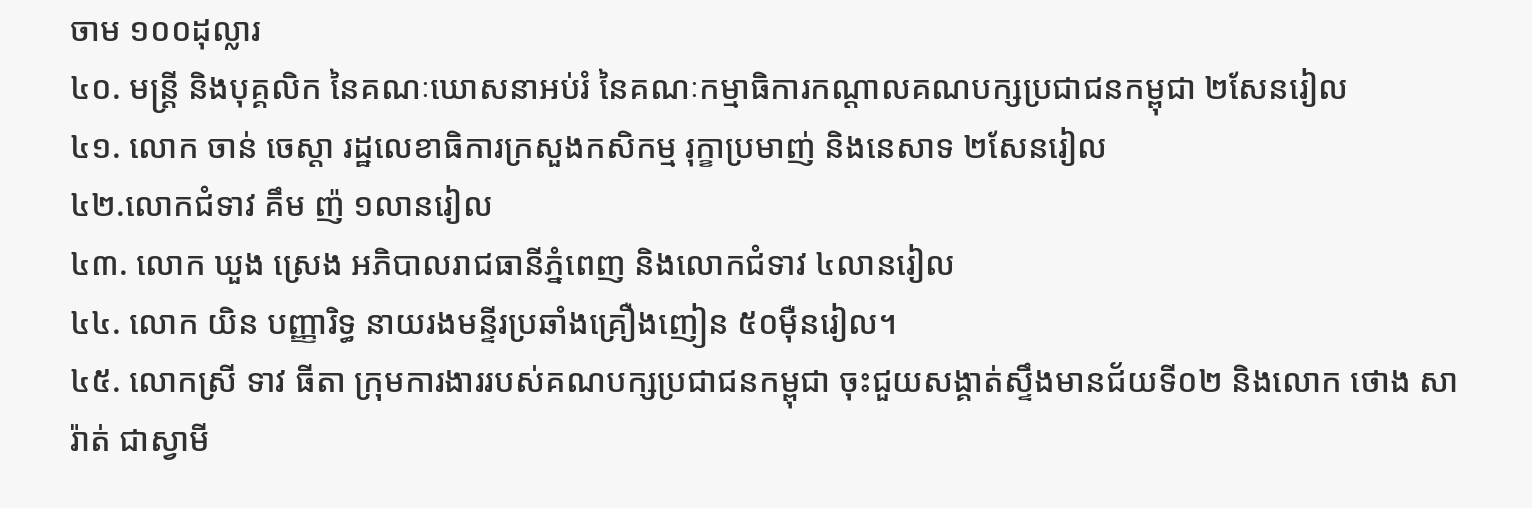ចាម ១០០ដុល្លារ
៤០. មន្ដ្រី និងបុគ្គលិក នៃគណៈឃោសនាអប់រំ នៃគណៈកម្មាធិការកណ្ដាលគណបក្សប្រជាជនកម្ពុជា ២សែនរៀល
៤១. លោក ចាន់ ចេស្តា រដ្ឋលេខាធិការក្រសួងកសិកម្ម រុក្ខាប្រមាញ់ និងនេសាទ ២សែនរៀល
៤២.លោកជំទាវ គឹម ញ៉ ១លានរៀល
៤៣. លោក ឃួង ស្រេង អភិបាលរាជធានីភ្នំពេញ និងលោកជំទាវ ៤លានរៀល
៤៤. លោក យិន បញ្ញារិទ្ធ នាយរងមន្ទីរប្រឆាំងគ្រឿងញៀន ៥០ម៉ឺនរៀល។
៤៥. លោកស្រី ទាវ ធីតា ក្រុមការងាររបស់គណបក្សប្រជាជនកម្ពុជា ចុះជួយសង្គាត់ស្ទឹងមានជ័យទី០២ និងលោក ថោង សារ៉ាត់ ជាស្វាមី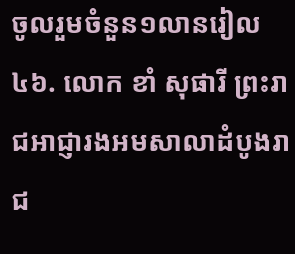ចូលរួមចំនួន១លានរៀល
៤៦. លោក ខាំ សុផារី ព្រះរាជអាជ្ញារងអមសាលាដំបូងរាជ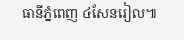ធានីភ្នំពេញ ៤សែនរៀល៕